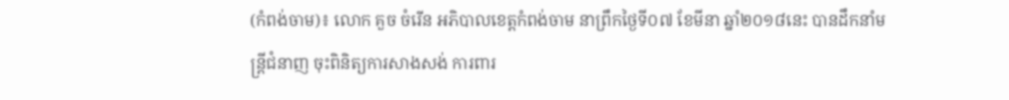(កំពង់ចាម)៖ លោក គួច ចំរើន អភិបាលខេត្តកំពង់ចាម នាព្រឹកថ្ងៃទី០៧ ខែមីនា ឆ្នាំ២០១៨នេះ បានដឹកនាំមន្ដ្រីជំនាញ ចុះពិនិត្យការសាងសង់ ការពារ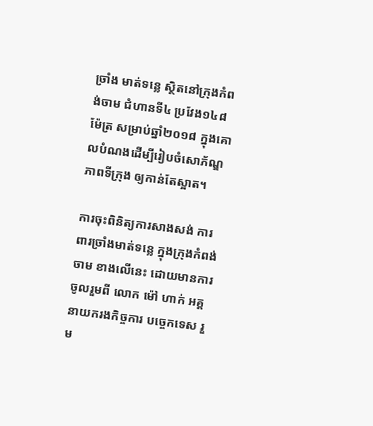ច្រាំង មាត់ទន្លេ ស្ថិតនៅក្រុងកំពង់ចាម ជំហានទី៤ ប្រវែង១៤៨ម៉ែត្រ សម្រាប់ឆ្នាំ២០១៨ ក្នុងគោលបំណងដើម្បីរៀបចំសោភ័ណ្ឌភាពទីក្រុង ឲ្យកាន់តែស្អាត។

ការចុះពិនិត្យការសាងសង់ ការពារច្រាំងមាត់ទន្លេ ក្នុងក្រុងកំពង់ចាម ខាងលើនេះ ដោយមានការចូលរួមពី លោក ម៉ៅ ហាក់ អគ្គនាយករងកិច្ចការ បច្ចេកទេស រួម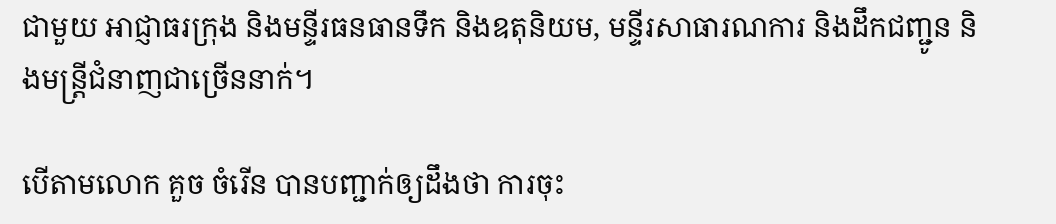ជាមួយ អាជ្ញាធរក្រុង និងមន្ទីរធនធានទឹក និងឧតុនិយម, មន្ទីរសាធារណការ និងដឹកជញ្ជូន និងមន្រ្តីជំនាញជាច្រើននាក់។

បើតាមលោក គួច ចំរើន បានបញ្ជាក់ឲ្យដឹងថា ការចុះ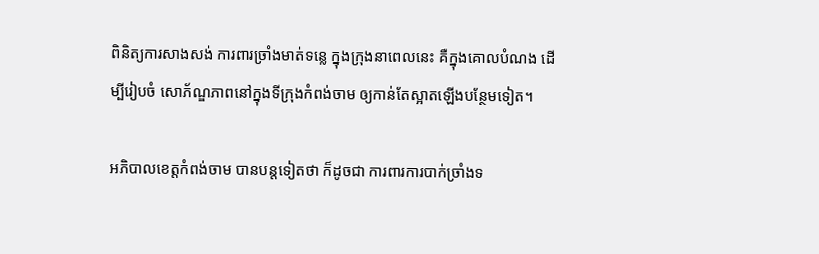ពិនិត្យការសាងសង់ ការពារច្រាំងមាត់ទន្លេ ក្នុងក្រុងនាពេលនេះ គឺក្នុងគោលបំណង ដើម្បីរៀបចំ សោភ័ណ្ឌភាពនៅក្នុងទីក្រុងកំពង់ចាម ឲ្យកាន់តែស្អាតឡើងបន្ថែមទៀត។

អភិបាលខេត្តកំពង់ចាម បានបន្ដទៀតថា ក៏ដូចជា ការពារការបាក់ច្រាំងទ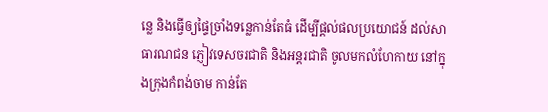ន្លេ និងធ្វើឲ្យផ្ទៃច្រាំងទន្លេកាន់តែធំ ដើម្បីផ្តល់ផលប្រយោជន៍ ដល់សាធារណជន ភ្ញៀវទេសចរជាតិ និងអន្តរជាតិ ចូលមកលំហែកាយ នៅក្នុងក្រុងកំពង់ចាម កាន់តែ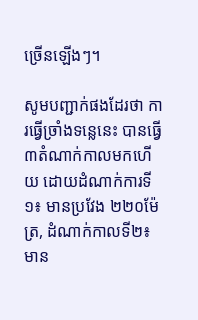ច្រើនឡើងៗ។

សូមបញ្ជាក់ផងដែរថា ការធ្វើច្រាំងទន្លេនេះ បានធ្វើ៣តំណាក់កាលមកហើយ ដោយដំណាក់ការទី១៖ មានប្រវែង ២២០ម៉ែត្រ, ដំណាក់កាលទី២៖ មាន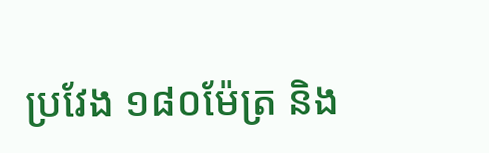ប្រវែង ១៨០ម៉ែត្រ និង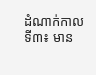ដំណាក់កាលទី៣៖ មាន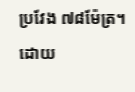ប្រវែង ៧៨ម៉ែត្រ។ ដោយ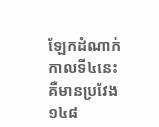ឡែកដំណាក់កាលទី៤នេះ គឺមានប្រវែង ១៤៨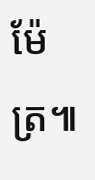ម៉ែត្រ៕